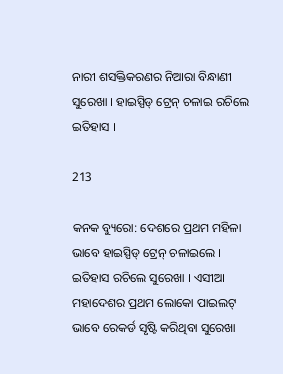ନାରୀ ଶସକ୍ତିକରଣର ନିଆରା ବିନ୍ଧାଣୀ ସୁରେଖା । ହାଇସ୍ପିଡ୍ ଟ୍ରେନ୍ ଚଳାଇ ରଚିଲେ ଇତିହାସ ।

213

କନକ ବ୍ୟୁରୋ: ଦେଶରେ ପ୍ରଥମ ମହିଳା ଭାବେ ହାଇସ୍ପିଡ୍ ଟ୍ରେନ୍ ଚଳାଇଲେ । ଇତିହାସ ରଚିଲେ ସୁରେଖା । ଏସୀଆ ମହାଦେଶର ପ୍ରଥମ ଲୋକୋ ପାଇଲଟ୍ ଭାବେ ରେକର୍ଡ ସୃଷ୍ଟି କରିଥିବା ସୁରେଖା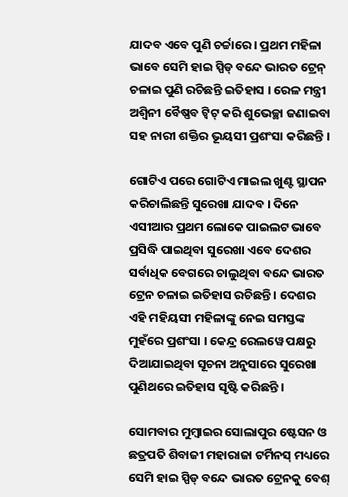ଯାଦବ ଏବେ ପୁଣି ଚର୍ଚ୍ଚାରେ । ପ୍ରଥମ ମହିଳା ଭାବେ ସେମି ହାଇ ସ୍ପିଡ୍ ବନ୍ଦେ ଭାରତ ଟ୍ରେନ୍ ଚଳାଇ ପୁଣି ରଚିଛନ୍ତି ଇତିହାସ । ରେଳ ମନ୍ତ୍ରୀ ଅଶ୍ୱିନୀ ବୈଷ୍ଣବ ଟ୍ୱିଟ୍ କରି ଶୁଭେଚ୍ଛା ଜଣାଇବା ସହ ନାରୀ ଶକ୍ତିର ଭୂୟସୀ ପ୍ରଶଂସା କରିଛନ୍ତି ।

ଗୋଟିଏ ପରେ ଗୋଟିଏ ମାଇଲ ଖୁଣ୍ଟ ସ୍ଥାପନ କରିଚାଲିଛନ୍ତି ସୁରେଖା ଯାଦବ । ଦିନେ ଏସୀଆର ପ୍ରଥମ ଲୋକେ ପାଇଲଟ ଭାବେ ପ୍ରସିଦ୍ଧି ପାଇଥିବା ସୁରେଖା ଏବେ ଦେଶର ସର୍ବାଧିକ ବେଗରେ ଚାଲୁଥିବା ବନ୍ଦେ ଭାରତ ଟ୍ରେନ ଚଳାଇ ଇତିହାସ ରଚିଛନ୍ତି । ଦେଶର ଏହି ମହିୟସୀ ମହିଳାଙ୍କୁ ନେଇ ସମସ୍ତଙ୍କ ମୁହଁରେ ପ୍ରଶଂସା । କେନ୍ଦ୍ର ରେଲୱେ ପକ୍ଷରୁ ଦିଆଯାଇଥିବା ସୂଚନା ଅନୁସାରେ ସୁରେଖା ପୁଣିଥରେ ଇତିହାସ ସୃଷ୍ଟି କରିଛନ୍ତି ।

ସୋମବାର ମୁମ୍ବାଇର ସୋଲାପୁର ଷ୍ଟେସନ ଓ ଛତ୍ରପତି ଶିବାଜୀ ମହାରାଜା ଟର୍ମିନସ୍ ମଧ୍ୟରେ ସେମି ହାଇ ସ୍ପିଡ୍ ବନ୍ଦେ ଭାରତ ଟ୍ରେନକୁ ବେଶ୍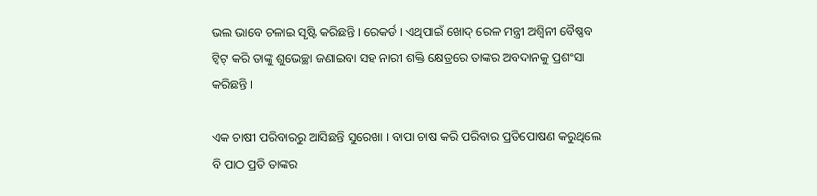ଭଲ ଭାବେ ଚଳାଇ ସୃଷ୍ଟି କରିଛନ୍ତି । ରେକର୍ଡ । ଏଥିପାଇଁ ଖୋଦ୍ ରେଳ ମନ୍ତ୍ରୀ ଅଶ୍ୱିନୀ ବୈଷ୍ଣବ ଟ୍ୱିଟ୍ କରି ତାଙ୍କୁ ଶୁଭେଚ୍ଛା ଜଣାଇବା ସହ ନାରୀ ଶକ୍ତି କ୍ଷେତ୍ରରେ ତାଙ୍କର ଅବଦାନକୁ ପ୍ରଶଂସା କରିଛନ୍ତି ।

ଏକ ଚାଷୀ ପରିବାରରୁ ଆସିଛନ୍ତି ସୁରେଖା । ବାପା ଚାଷ କରି ପରିବାର ପ୍ରତିପୋଷଣ କରୁଥିଲେ ବି ପାଠ ପ୍ରତି ତାଙ୍କର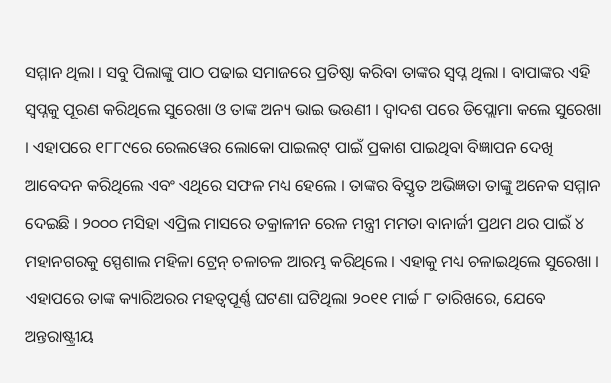ସମ୍ମାନ ଥିଲା । ସବୁ ପିଲାଙ୍କୁ ପାଠ ପଢାଇ ସମାଜରେ ପ୍ରତିଷ୍ଠା କରିବା ତାଙ୍କର ସ୍ୱପ୍ନ ଥିଲା । ବାପାଙ୍କର ଏହି ସ୍ୱପ୍ନକୁ ପୂରଣ କରିଥିଲେ ସୁରେଖା ଓ ତାଙ୍କ ଅନ୍ୟ ଭାଇ ଭଉଣୀ । ଦ୍ୱାଦଶ ପରେ ଡିପ୍ଲୋମା କଲେ ସୁରେଖା । ଏହାପରେ ୧୮୮୯ରେ ରେଲୱେର ଲୋକୋ ପାଇଲଟ୍ ପାଇଁ ପ୍ରକାଶ ପାଇଥିବା ବିଜ୍ଞାପନ ଦେଖି ଆବେଦନ କରିଥିଲେ ଏବଂ ଏଥିରେ ସଫଳ ମଧ୍ୟ ହେଲେ । ତାଙ୍କର ବିସ୍ତୃତ ଅଭିଜ୍ଞତା ତାଙ୍କୁ ଅନେକ ସମ୍ମାନ ଦେଇଛି । ୨୦୦୦ ମସିହା ଏପ୍ରିଲ ମାସରେ ତକ୍ରାଳୀନ ରେଳ ମନ୍ତ୍ରୀ ମମତା ବାନାର୍ଜୀ ପ୍ରଥମ ଥର ପାଇଁ ୪ ମହାନଗରକୁ ସ୍ପେଶାଲ ମହିଳା ଟ୍ରେନ୍ ଚଳାଚଳ ଆରମ୍ଭ କରିଥିଲେ । ଏହାକୁ ମଧ୍ୟ ଚଳାଇଥିଲେ ସୁରେଖା । ଏହାପରେ ତାଙ୍କ କ୍ୟାରିଅରର ମହତ୍ୱପୂର୍ଣ୍ଣ ଘଟଣା ଘଟିଥିଲା ୨୦୧୧ ମାର୍ଚ୍ଚ ୮ ତାରିଖରେ, ଯେବେ ଅନ୍ତରାଷ୍ଟ୍ରୀୟ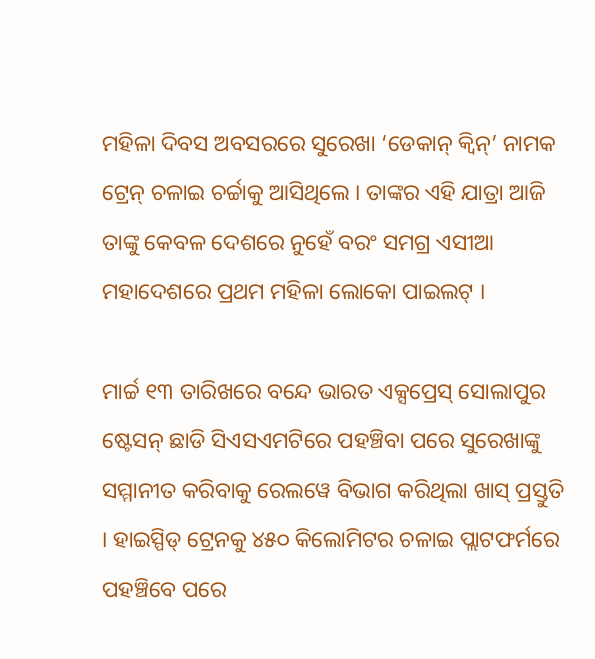ମହିଳା ଦିବସ ଅବସରରେ ସୁରେଖା ‘ଡେକାନ୍ କ୍ୱିନ୍’ ନାମକ ଟ୍ରେନ୍ ଚଳାଇ ଚର୍ଚ୍ଚାକୁ ଆସିଥିଲେ । ତାଙ୍କର ଏହି ଯାତ୍ରା ଆଜି ତାଙ୍କୁ କେବଳ ଦେଶରେ ନୁହେଁ ବରଂ ସମଗ୍ର ଏସୀଆ ମହାଦେଶରେ ପ୍ରଥମ ମହିଳା ଲୋକୋ ପାଇଲଟ୍ ।

ମାର୍ଚ୍ଚ ୧୩ ତାରିଖରେ ବନ୍ଦେ ଭାରତ ଏକ୍ସପ୍ରେସ୍ ସୋଲାପୁର ଷ୍ଟେସନ୍ ଛାଡି ସିଏସଏମଟିରେ ପହଞ୍ଚିବା ପରେ ସୁରେଖାଙ୍କୁ ସମ୍ମାନୀତ କରିବାକୁ ରେଲୱେ ବିଭାଗ କରିଥିଲା ଖାସ୍ ପ୍ରସ୍ତୁତି । ହାଇସ୍ପିଡ୍ ଟ୍ରେନକୁ ୪୫୦ କିଲୋମିଟର ଚଳାଇ ପ୍ଲାଟଫର୍ମରେ ପହଞ୍ଚିବେ ପରେ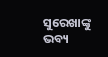ସୁରେଖାଙ୍କୁ ଭବ୍ୟ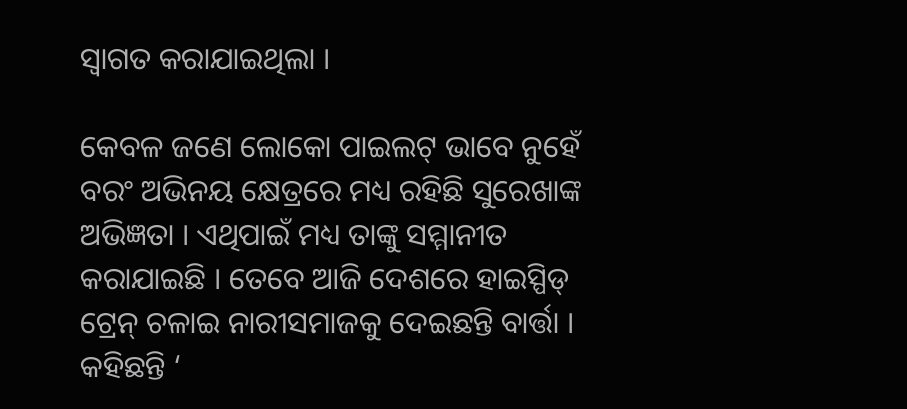ସ୍ୱାଗତ କରାଯାଇଥିଲା ।

କେବଳ ଜଣେ ଲୋକୋ ପାଇଲଟ୍ ଭାବେ ନୁହେଁ ବରଂ ଅଭିନୟ କ୍ଷେତ୍ରରେ ମଧ୍ୟ ରହିଛି ସୁରେଖାଙ୍କ ଅଭିଜ୍ଞତା । ଏଥିପାଇଁ ମଧ୍ୟ ତାଙ୍କୁ ସମ୍ମାନୀତ କରାଯାଇଛି । ତେବେ ଆଜି ଦେଶରେ ହାଇସ୍ପିଡ୍ ଟ୍ରେନ୍ ଚଳାଇ ନାରୀସମାଜକୁ ଦେଇଛନ୍ତି ବାର୍ତ୍ତା । କହିଛନ୍ତି ‘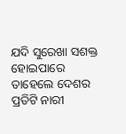ଯଦି ସୁରେଖା ସଶକ୍ତ ହୋଇପାରେ ତାହେଲେ ଦେଶର ପ୍ରତିଟି ନାରୀ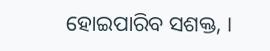ହୋଇପାରିବ ସଶକ୍ତ, ।